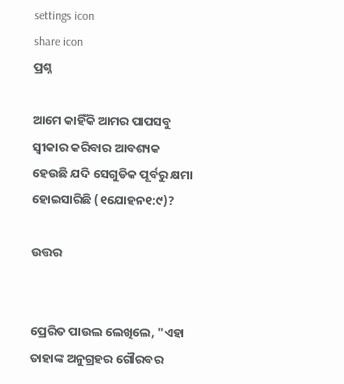settings icon
share icon
ପ୍ରଶ୍ନ

ଆମେ କାହିଁକି ଆମର ପାପସବୁ ସ୍ବୀକାର କରିବାର ଆବଶ୍ୟକ ହେଉଛି ଯଦି ସେଗୁଡିକ ପୂର୍ବରୁ କ୍ଷମା ହୋଇସାରିଛି (୧ଯୋହନ୧:୯)?

ଉତ୍ତର


ପ୍ରେରିତ ପାଉଲ ଲେଖିଲେ, "ଏହା ତାହାଙ୍କ ଅନୁଗ୍ରହର ଗୌରବର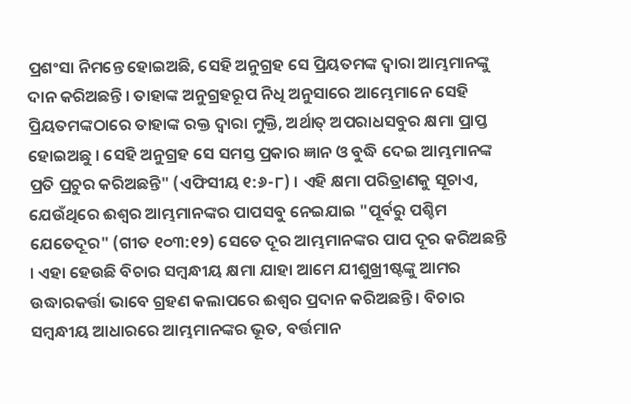ପ୍ରଶଂସା ନିମନ୍ତେ ହୋଇଅଛି, ସେହି ଅନୁଗ୍ରହ ସେ ପ୍ରିୟତମଙ୍କ ଦ୍ବାରା ଆମ୍ଭମାନଙ୍କୁ ଦାନ କରିଅଛନ୍ତି । ତାହାଙ୍କ ଅନୁଗ୍ରହରୂପ ନିଧି ଅନୁସାରେ ଆମ୍ଭେମାନେ ସେହି ପ୍ରିୟତମଙ୍କଠାରେ ତାହାଙ୍କ ରକ୍ତ ଦ୍ବାରା ମୁକ୍ତି, ଅର୍ଥାତ୍ ଅପରାଧସବୁର କ୍ଷମା ପ୍ରାପ୍ତ ହୋଇଅଛୁ । ସେହି ଅନୁଗ୍ରହ ସେ ସମସ୍ତ ପ୍ରକାର ଜ୍ଞାନ ଓ ବୁଦ୍ଧି ଦେଇ ଆମ୍ଭମାନଙ୍କ ପ୍ରତି ପ୍ରଚୁର କରିଅଛନ୍ତି" (ଏଫିସୀୟ ୧:୬-୮) । ଏହି କ୍ଷମା ପରିତ୍ରାଣକୁ ସୂଚାଏ, ଯେଉଁଥିରେ ଈଶ୍ବର ଆମ୍ଭମାନଙ୍କର ପାପସବୁ ନେଇଯାଇ "ପୂର୍ବରୁ ପଶ୍ଚିମ ଯେତେଦୂର" (ଗୀତ ୧୦୩:୧୨) ସେତେ ଦୂର ଆମ୍ଭମାନଙ୍କର ପାପ ଦୂର କରିଅଛନ୍ତି । ଏହା ହେଉଛି ବିଚାର ସମ୍ବନ୍ଧୀୟ କ୍ଷମା ଯାହା ଆମେ ଯୀଶୁଖ୍ରୀଷ୍ଟଙ୍କୁ ଆମର ଉଦ୍ଧାରକର୍ତ୍ତା ଭାବେ ଗ୍ରହଣ କଲାପରେ ଈଶ୍ବର ପ୍ରଦାନ କରିଅଛନ୍ତି । ବିଚାର ସମ୍ବନ୍ଧୀୟ ଆଧାରରେ ଆମ୍ଭମାନଙ୍କର ଭୂତ, ବର୍ତ୍ତମାନ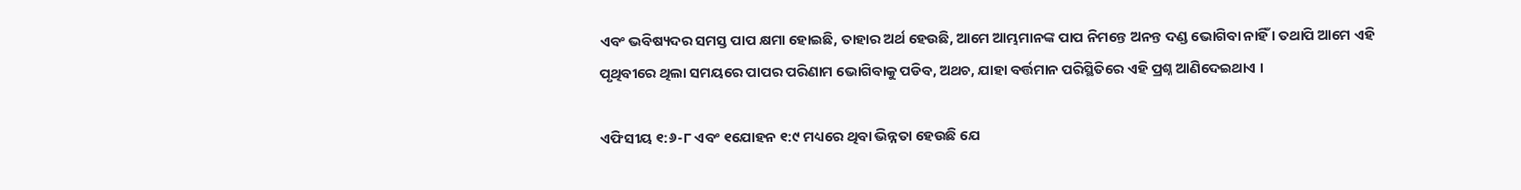ଏବଂ ଭବିଷ୍ୟଦର ସମସ୍ତ ପାପ କ୍ଷମା ହୋଇଛି, ତାହାର ଅର୍ଥ ହେଉଛି, ଆମେ ଆମ୍ଭମାନଙ୍କ ପାପ ନିମନ୍ତେ ଅନନ୍ତ ଦଣ୍ଡ ଭୋଗିବା ନାହିଁ । ତଥାପି ଆମେ ଏହି ପୃଥିବୀରେ ଥିଲା ସମୟରେ ପାପର ପରିଣାମ ଭୋଗିବାକୁ ପଡିବ, ଅଥଚ, ଯାହା ବର୍ତ୍ତମାନ ପରିସ୍ଥିତିରେ ଏହି ପ୍ରଶ୍ନ ଆଣିଦେଇଥାଏ ।

ଏଫିସୀୟ ୧:୬-୮ ଏବଂ ୧ଯୋହନ ୧:୯ ମଧ୍ୟରେ ଥିବା ଭିନ୍ନତା ହେଉଛି ଯେ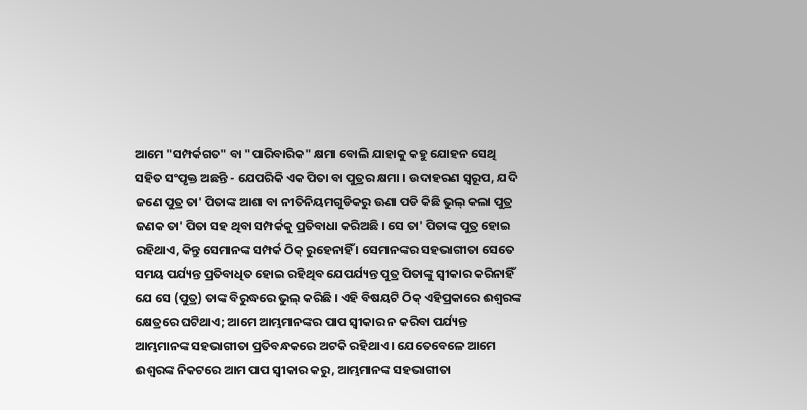ଆମେ "ସମ୍ପର୍କଗତ" ବା "ପାରିବାରିକ" କ୍ଷମା ବୋଲି ଯାହାକୁ କହୁ ଯୋହନ ସେଥି ସହିତ ସଂପୃକ୍ତ ଅଛନ୍ତି - ଯେପରିକି ଏକ ପିତା ବା ପୁତ୍ରର କ୍ଷମା । ଉଦାହରଣ ସ୍ବରୂପ, ଯଦି ଜଣେ ପୁତ୍ର ତା' ପିତାଙ୍କ ଆଶା ବା ନୀତିନିୟମଗୁଡିକରୁ ଊଣା ପଡି କିଛି ଭୁଲ୍ କଲା ପୁତ୍ର ଜଣକ ତା' ପିତା ସହ ଥିବା ସମ୍ପର୍କକୁ ପ୍ରତିବାଧା କରିଅଛି । ସେ ତା' ପିତାଙ୍କ ପୁତ୍ର ହୋଇ ରହିଥାଏ, କିନ୍ତୁ ସେମାନଙ୍କ ସମ୍ପର୍କ ଠିକ୍ ରୁହେନାହିଁ । ସେମାନଙ୍କର ସହଭାଗୀତା ସେତେ ସମୟ ପର୍ଯ୍ୟନ୍ତ ପ୍ରତିବାଧିତ ହୋଇ ରହିଥିବ ଯେପର୍ଯ୍ୟନ୍ତ ପୁତ୍ର ପିତାଙ୍କୁ ସ୍ବୀକାର କରିନାହିଁ ଯେ ସେ (ପୁତ୍ର) ତାଙ୍କ ବିରୁଦ୍ଧରେ ଭୁଲ୍ କରିଛି । ଏହି ବିଷୟଟି ଠିକ୍ ଏହିପ୍ରକାରେ ଈଶ୍ବରଙ୍କ କ୍ଷେତ୍ରରେ ଘଟିଥାଏ; ଆମେ ଆମ୍ଭମାନଙ୍କର ପାପ ସ୍ବୀକାର ନ କରିବା ପର୍ଯ୍ୟନ୍ତ ଆମ୍ଭମାନଙ୍କ ସହଭାଗୀତା ପ୍ରତିବନ୍ଧକରେ ଅଟକି ରହିଥାଏ । ଯେତେବେଳେ ଆମେ ଈଶ୍ବରଙ୍କ ନିକଟରେ ଆମ ପାପ ସ୍ବୀକାର କରୁ, ଆମ୍ଭମାନଙ୍କ ସହଭାଗୀତା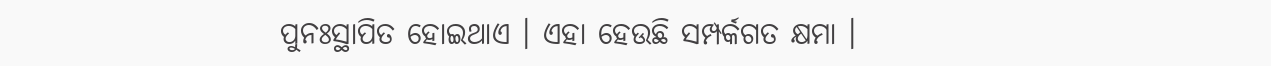ପୁନଃସ୍ଥାପିତ ହୋଇଥାଏ । ଏହା ହେଉଛି ସମ୍ପର୍କଗତ କ୍ଷମା ।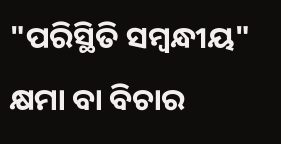"ପରିସ୍ଥିତି ସମ୍ବନ୍ଧୀୟ" କ୍ଷମା ବା ବିଚାର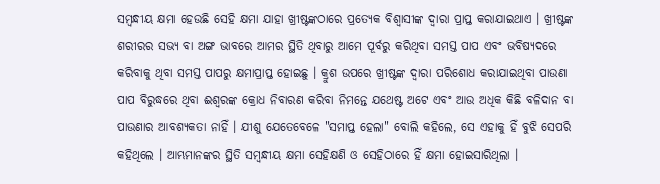ସମ୍ବନ୍ଧୀୟ କ୍ଷମା ହେଉଛି ସେହି କ୍ଷମା ଯାହା ଖ୍ରୀଷ୍ଟଙ୍କଠାରେ ପ୍ରତ୍ୟେକ ବିଶ୍ବାସୀଙ୍କ ଦ୍ବାରା ପ୍ରାପ୍ତ କରାଯାଇଥାଏ । ଖ୍ରୀଷ୍ଟଙ୍କ ଶରୀରର ସଭ୍ୟ ବା ଅଙ୍ଗ ଭାବରେ ଆମର ସ୍ଥିତି ଥିବାରୁ ଆମେ ପୂର୍ବରୁ କରିଥିବା ସମସ୍ତ ପାପ ଏବଂ ଭବିଷ୍ୟଦରେ କରିବାକୁ ଥିବା ସମସ୍ତ ପାପରୁ କ୍ଷମାପ୍ରାପ୍ତ ହୋଇଛୁ । କ୍ରୁଶ ଉପରେ ଖ୍ରୀଷ୍ଟଙ୍କ ଦ୍ବାରା ପରିଶୋଧ କରାଯାଇଥିବା ପାଉଣା ପାପ ବିରୁଦ୍ଧରେ ଥିବା ଈଶ୍ବରଙ୍କ କ୍ରୋଧ ନିବାରଣ କରିବା ନିମନ୍ତେ ଯଥେଷ୍ଟ ଅଟେ ଏବଂ ଆଉ ଅଧିକ କିଛି ବଳିଦାନ ବା ପାଉଣାର ଆବଶ୍ୟକତା ନାହିଁ । ଯୀଶୁ ଯେତେବେଳେ "ସମାପ୍ତ ହେଲା" ବୋଲି କହିଲେ, ସେ ଏହାକୁ ହିଁ ବୁଝି ସେପରି କହିଥିଲେ । ଆମ୍ଭମାନଙ୍କର ସ୍ଥିତି ସମ୍ବନ୍ଧୀୟ କ୍ଷମା ସେହିକ୍ଷଣି ଓ ସେହିଠାରେ ହିଁ କ୍ଷମା ହୋଇସାରିଥିଲା ।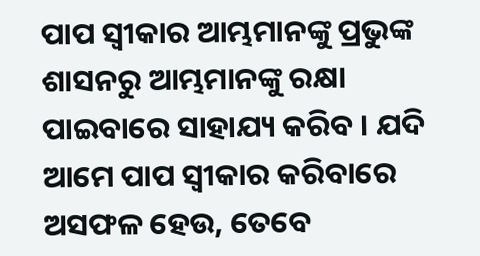ପାପ ସ୍ବୀକାର ଆମ୍ଭମାନଙ୍କୁ ପ୍ରଭୁଙ୍କ ଶାସନରୁ ଆମ୍ଭମାନଙ୍କୁ ରକ୍ଷା ପାଇବାରେ ସାହାଯ୍ୟ କରିବ । ଯଦି ଆମେ ପାପ ସ୍ବୀକାର କରିବାରେ ଅସଫଳ ହେଉ, ତେବେ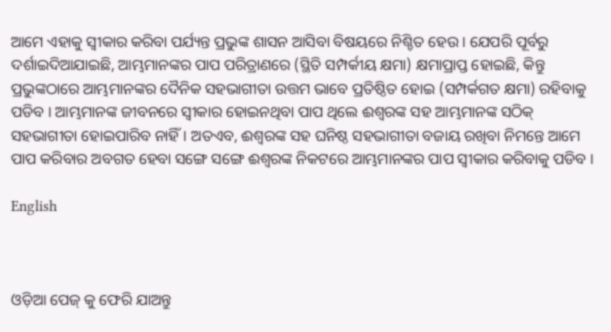ଆମେ ଏହାକୁ ସ୍ବୀକାର କରିବା ପର୍ଯ୍ୟନ୍ତ ପ୍ରଭୁଙ୍କ ଶାସନ ଆସିବା ବିଷୟରେ ନିଶ୍ଚିତ ହେଉ । ଯେପରି ପୂର୍ବରୁ ଦର୍ଶାଇଦିଆଯାଇଛି, ଆମ୍ଭମାନଙ୍କର ପାପ ପରିତ୍ରାଣରେ (ସ୍ଥିତି ସମ୍ପର୍କୀୟ କ୍ଷମା) କ୍ଷମାପ୍ରାପ୍ତ ହୋଇଛି, କିନ୍ତୁ ପ୍ରଭୁଙ୍କଠାରେ ଆମ୍ଭମାନଙ୍କର ଦୈନିକ ସହଭାଗୀତା ଉତ୍ତମ ଭାବେ ପ୍ରତିଷ୍ଠିତ ହୋଇ (ସମ୍ପର୍କଗତ କ୍ଷମା) ରହିବାକୁ ପଡିବ । ଆମ୍ଭମାନଙ୍କ ଜୀବନରେ ସ୍ବୀକାର ହୋଇନଥିବା ପାପ ଥିଲେ ଈଶ୍ବରଙ୍କ ସହ ଆମ୍ଭମାନଙ୍କ ସଠିକ୍ ସହଭାଗୀତା ହୋଇପାରିବ ନାହିଁ । ଅତଏବ, ଈଶ୍ବରଙ୍କ ସହ ଘନିଷ୍ଠ ସହଭାଗୀତା ବଜାୟ ରଖିବା ନିମନ୍ତେ ଆମେ ପାପ କରିବାର ଅବଗତ ହେବା ସଙ୍ଗେ ସଙ୍ଗେ ଈଶ୍ବରଙ୍କ ନିକଟରେ ଆମ୍ଭମାନଙ୍କର ପାପ ସ୍ବୀକାର କରିବାକୁ ପଡିବ ।

English



ଓଡ଼ିଆ ପେଜ୍ କୁ ଫେରି ଯାଅନ୍ତୁ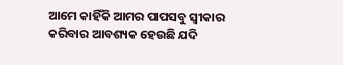ଆମେ କାହିଁକି ଆମର ପାପସବୁ ସ୍ବୀକାର କରିବାର ଆବଶ୍ୟକ ହେଉଛି ଯଦି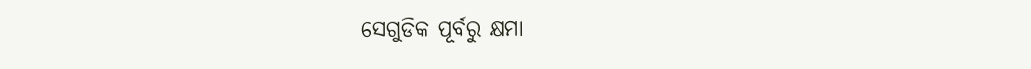ସେଗୁଡିକ ପୂର୍ବରୁ କ୍ଷମା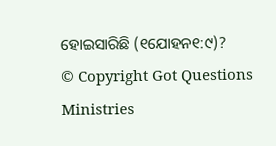ହୋଇସାରିଛି (୧ଯୋହନ୧:୯)?
© Copyright Got Questions Ministries